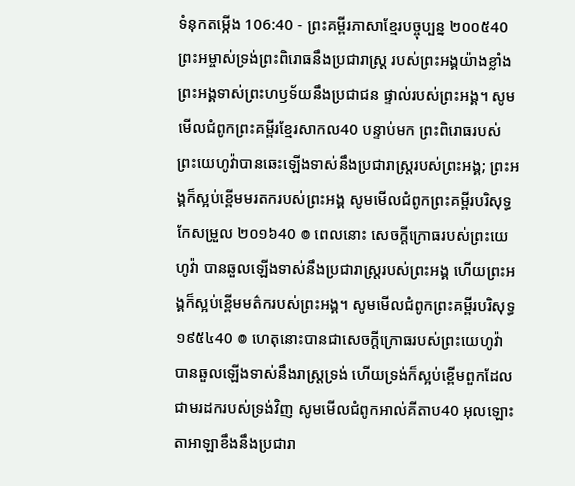ទំនុកតម្កើង 106:40 - ព្រះគម្ពីរភាសាខ្មែរបច្ចុប្បន្ន ២០០៥40 ព្រះអម្ចាស់ទ្រង់ព្រះពិរោធនឹងប្រជារាស្ត្រ របស់ព្រះអង្គយ៉ាងខ្លាំង ព្រះអង្គទាស់ព្រះហឫទ័យនឹងប្រជាជន ផ្ទាល់របស់ព្រះអង្គ។ សូមមើលជំពូកព្រះគម្ពីរខ្មែរសាកល40 បន្ទាប់មក ព្រះពិរោធរបស់ព្រះយេហូវ៉ាបានឆេះឡើងទាស់នឹងប្រជារាស្ត្ររបស់ព្រះអង្គ; ព្រះអង្គក៏ស្អប់ខ្ពើមមរតករបស់ព្រះអង្គ សូមមើលជំពូកព្រះគម្ពីរបរិសុទ្ធកែសម្រួល ២០១៦40 ៙ ពេលនោះ សេចក្ដីក្រោធរបស់ព្រះយេហូវ៉ា បានឆួលឡើងទាស់នឹងប្រជារាស្ត្ររបស់ព្រះអង្គ ហើយព្រះអង្គក៏ស្អប់ខ្ពើមមត៌ករបស់ព្រះអង្គ។ សូមមើលជំពូកព្រះគម្ពីរបរិសុទ្ធ ១៩៥៤40 ៙ ហេតុនោះបានជាសេចក្ដីក្រោធរបស់ព្រះយេហូវ៉ា បានឆួលឡើងទាស់នឹងរាស្ត្រទ្រង់ ហើយទ្រង់ក៏ស្អប់ខ្ពើមពួកដែលជាមរដករបស់ទ្រង់វិញ សូមមើលជំពូកអាល់គីតាប40 អុលឡោះតាអាឡាខឹងនឹងប្រជារា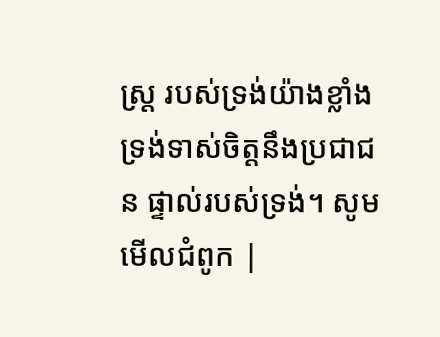ស្ត្រ របស់ទ្រង់យ៉ាងខ្លាំង ទ្រង់ទាស់ចិត្តនឹងប្រជាជន ផ្ទាល់របស់ទ្រង់។ សូមមើលជំពូក |